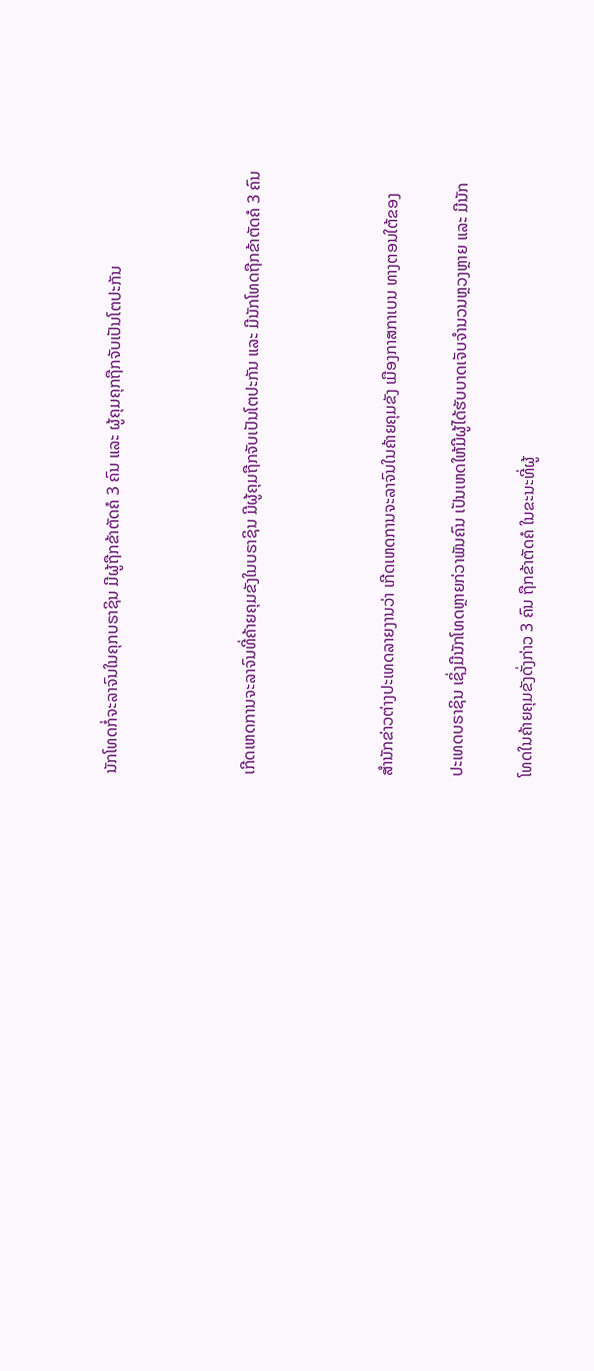ນັກໂທດກໍ່ຈະລາຈົນໃນຄຸກບຣາຊິນ ມີຜູ້ຖືກຂ້າຕັດຄໍ 3 ຄົນ ແລະ ຜູ້ຄຸມຄຸກຖືກຈັບເປັນໂຕປະກັນ



ເກີດເຫດການຈະລາຈົນທີ່ຄ້າຍຄຸມຂັງໃນບຣາຊິນ ມີຜູ້ຄຸມຖືກຈັບເປັນໂຕປະກັນ ແລະ ມີນັກໂທດຖືກຂ້າຕັດຄໍ 3 ຄົນ



ສຳນັກຂ່າວຕ່າງປະເທດລາຍງານວ່າ ເກີດເຫດການຈະລາຈົນໃນຄ້າຍຄຸມຂັງ ເມືອງກາສກາເບນ ທາງຕອນໃຕ້ຂອງ

ປະເທດບຣາຊິນ ເຊິ່ງມີນັກໂທດຫຼາຍກ່ວາພັນຄົນ ເປັນເຫດໃຫ້ມີຜູ້ໄດ້ຮັບບາດເຈັບຈຳນວນຫຼວງຫຼາຍ ແລະ ມີນັກ

ໂທດໃນຄ້າຍຄຸມຂັງດັ່ງກ່າວ 3 ຄົນ ຖືກຂ້າຕັດຄໍ ໃນຂະນະທີ່ຜູ້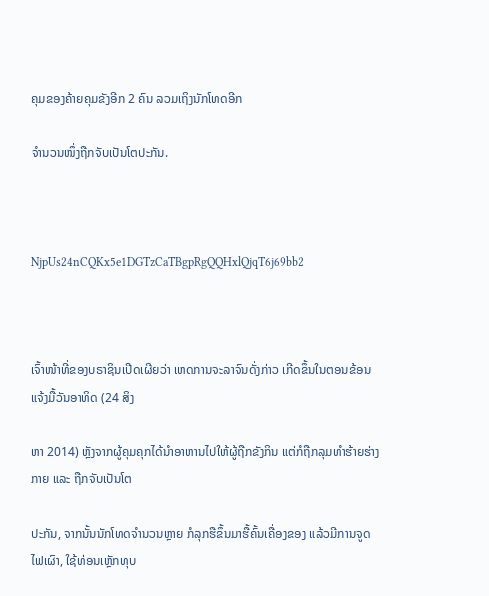ຄຸມຂອງຄ້າຍຄຸມຂັງອີກ 2 ຄົນ ລວມເຖິງນັກໂທດອີກ

ຈຳນວນໜຶ່ງຖືກຈັບເປັນໂຕປະກັນ.



NjpUs24nCQKx5e1DGTzCaTBgpRgQQHxlQjqT6j69bb2



ເຈົ້າໜ້າທີ່ຂອງບຣາຊິນເປີດເຜີຍວ່າ ເຫດການຈະລາຈົນດັ່ງກ່າວ ເກີດຂຶ້ນໃນຕອນຂ້ອນແຈ້ງມື້ວັນອາທິດ (24 ສິງ

ຫາ 2014) ຫຼັງຈາກຜູ້ຄຸມຄຸກໄດ້ນຳອາຫານໄປໃຫ້ຜູ້ຖືກຂັງກິນ ແຕ່ກໍຖືກລຸມທຳຮ້າຍຮ່າງກາຍ ແລະ ຖືກຈັບເປັນໂຕ

ປະກັນ, ຈາກນັ້ນນັກໂທດຈຳນວນຫຼາຍ ກໍລຸກຮືຂຶ້ນມາຮື້ຄົ້ນເຄື່ອງຂອງ ແລ້ວມີການຈູດໄຟເຜົາ, ໃຊ້ທ່ອນເຫຼັກທຸບ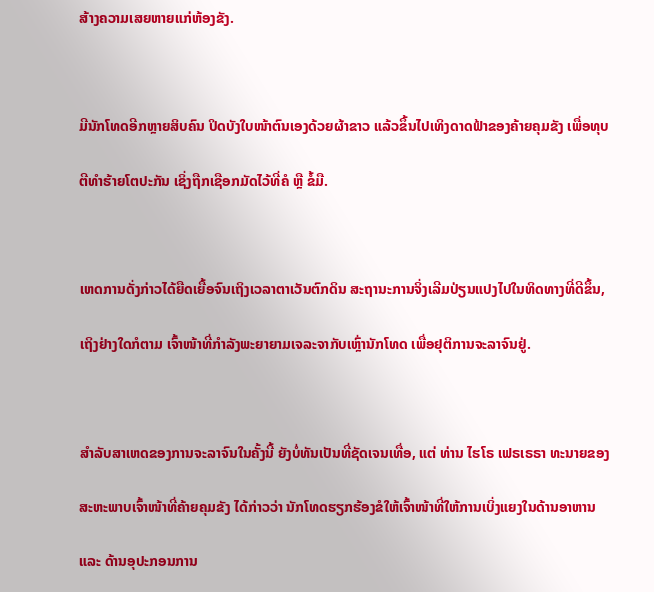ສ້າງຄວາມເສຍຫາຍແກ່ຫ້ອງຂັງ.



ມີນັກໂທດອີກຫຼາຍສິບຄົນ ປິດບັງໃບໜ້າຕົນເອງດ້ວຍຜ້າຂາວ ແລ້ວຂຶ້ນໄປເທິງດາດຟ້າຂອງຄ້າຍຄຸມຂັງ ເພື່ອທຸບ

ຕີທຳຮ້າຍໂຕປະກັນ ເຊິ່ງຖືກເຊືອກມັດໄວ້ທີ່ຄໍ ຫຼື ຂໍ້ມື.



ເຫດການດັ່ງກ່າວໄດ້ຍືດເຍື້ອຈົນເຖິງເວລາຕາເວັນຕົກດິນ ສະຖານະການຈິ່ງເລີມປ່ຽນແປງໄປໃນທິດທາງທີ່ດີຂຶ້ນ,

ເຖິງຢ່າງໃດກໍຕາມ ເຈົ້າໜ້າທີ່ກຳລັງພະຍາຍາມເຈລະຈາກັບເຫຼົ່ານັກໂທດ ເພື່ອຢຸຕິການຈະລາຈົນຢູ່.



ສຳລັບສາເຫດຂອງການຈະລາຈົນໃນຄັ້ງນີ້ ຍັງບໍ່ທັນເປັນທີ່ຊັດເຈນເທື່ອ, ແຕ່ ທ່ານ ໄຮໂຣ ເຟຣເຣຣາ ທະນາຍຂອງ

ສະຫະພາບເຈົ້າໜ້າທີ່ຄ້າຍຄຸມຂັງ ໄດ້ກ່າວວ່າ ນັກໂທດຮຽກຮ້ອງຂໍໃຫ້ເຈົ້າໜ້າທີ່ໃຫ້ການເບິ່ງແຍງໃນດ້ານອາຫານ

ແລະ ດ້ານອຸປະກອນການ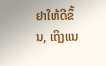ຢາໃຫ້ດີຂຶ້ນ, ເຖິງແນ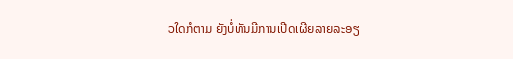ວໃດກໍຕາມ ຍັງບໍ່ທັນມີການເປີດເຜີຍລາຍລະອຽ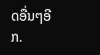ດອື່ນໆອີກ.